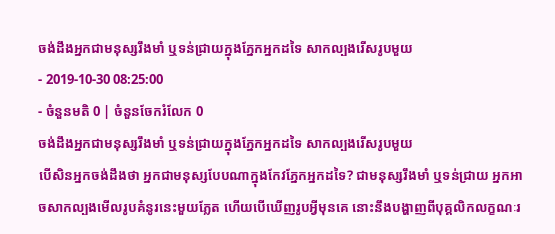ចង់ដឹងអ្នកជាមនុស្សរឹងមាំ ឬទន់ជ្រាយក្នុងភ្នែកអ្នកដទៃ សាកល្បងរើសរូបមួយ
- 2019-10-30 08:25:00
- ចំនួនមតិ 0 | ចំនួនចែករំលែក 0
ចង់ដឹងអ្នកជាមនុស្សរឹងមាំ ឬទន់ជ្រាយក្នុងភ្នែកអ្នកដទៃ សាកល្បងរើសរូបមួយ
បើសិនអ្នកចង់ដឹងថា អ្នកជាមនុស្សបែបណាក្នុងកែវភ្នែកអ្នកដទៃ? ជាមនុស្សរឹងមាំ ឬទន់ជ្រាយ អ្នកអាចសាកល្បងមើលរូបគំនូរនេះមួយភ្លែត ហើយបើឃើញរូបអ្វីមុនគេ នោះនឹងបង្ហាញពីបុគ្គលិកលក្ខណៈរ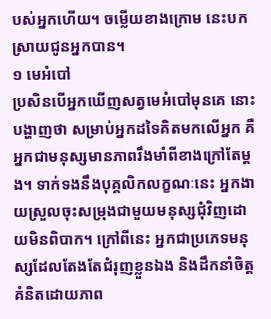បស់អ្នកហើយ។ ចម្លើយខាងក្រោម នេះបកស្រាយជូនអ្នកបាន។
១ មេអំបៅ
ប្រសិនបើអ្នកឃើញសត្វមេអំបៅមុនគេ នោះបង្ហាញថា សម្រាប់អ្នកដទៃគិតមកលើអ្នក គឺអ្នកជាមនុស្សមានភាពរឹងមាំពីខាងក្រៅតែម្តង។ ទាក់ទងនឹងបុគ្គលិកលក្ខណៈនេះ អ្នកងាយស្រួលចុះសម្រុងជាមួយមនុស្សជុំវិញដោយមិនពិបាក។ ក្រៅពីនេះ អ្នកជាប្រភេទមនុស្សដែលតែងតែជំរុញខ្លួនឯង និងដឹកនាំចិត្តគំនិតដោយភាព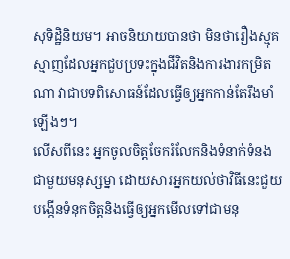សុទិដ្ឋិនិយម។ អាចនិយាយបានថា មិនថារឿងស្មុគស្មាញដែលអ្នកជួបប្រទះក្នុងជីវិតនិងការងារកម្រិតណា វាជាបទពិសោធន៍ដែលធ្វើឲ្យអ្នកកាន់តែរឹងមាំឡើងៗ។
លើសពីនេះ អ្នកចូលចិត្តចែករំលែកនិងទំនាក់ទំនងជាមួយមនុស្សម្នា ដោយសារអ្នកយល់ថាវិធីនេះជួយបង្កើនទំនុកចិត្តនិងធ្វើឲ្យអ្នកមើលទៅជាមនុ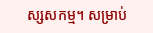ស្សសកម្ម។ សម្រាប់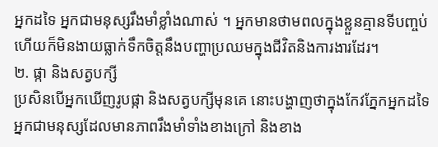អ្នកដទៃ អ្នកជាមនុស្សរឹងមាំខ្លាំងណាស់ ។ អ្នកមានថាមពលក្នុងខ្លួនគ្មានទីបញ្ចប់ ហើយក៏មិនងាយធ្លាក់ទឹកចិត្តនឹងបញ្ហាប្រឈមក្នុងជីវិតនិងការងារដែរ។
២. ផ្កា និងសត្វបក្សី
ប្រសិនបើអ្នកឃើញរូបផ្កា និងសត្វបក្សីមុនគេ នោះបង្ហាញថាក្នុងកែវភ្នែកអ្នកដទៃ អ្នកជាមនុស្សដែលមានភាពរឹងមាំទាំងខាងក្រៅ និងខាង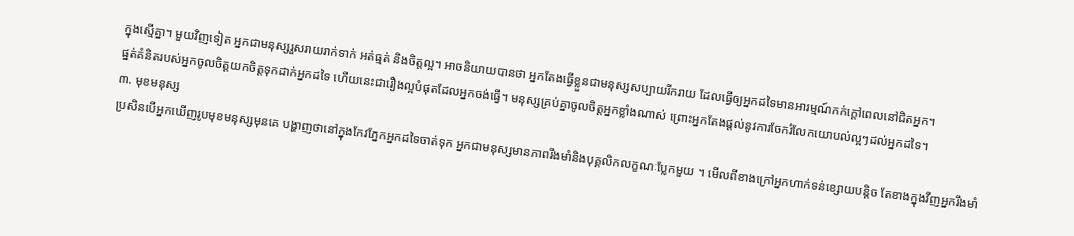ក្នុងស្មើគ្នា។ មួយវិញទៀត អ្នកជាមនុស្សរួសរាយរាក់ទាក់ អត់ធ្មត់ និងចិត្តល្អ។ អាចនិយាយបានថា អ្នកតែងធ្វើខ្លួនជាមនុស្សសប្បាយរីករាយ ដែលធ្វើឲ្យអ្នកដទៃមានអារម្មណ៍កក់ក្តៅពេលនៅជិតអ្នក។
ផ្នត់គំនិតរបស់អ្នកចូលចិត្តយកចិត្តទុកដាក់អ្នកដទៃ ហើយនេះជារឿងល្អបំផុតដែលអ្នកចង់ធ្វើ។ មនុស្សគ្រប់គ្នាចូលចិត្តអ្នកខ្លាំងណាស់ ព្រោះអ្នកតែងផ្តល់នូវការចែករំលែកយោបល់ល្អៗដល់អ្នកដទៃ។
៣. មុខមនុស្ស
ប្រសិនបើអ្នកឃើញរូបមុខមនុស្សមុនគេ បង្ហាញថានៅក្នុងកែវភ្នែកអ្នកដទៃចាត់ទុក អ្នកជាមនុស្សមានភាពរឹងមាំនិងបុគ្គលិកលក្ខណៈប្លែកមួយ ។ មើលពីខាងក្រៅអ្នកហាក់ទន់ខ្សោយបន្តិច តែខាងក្នុងវីញអ្នករឹងមាំ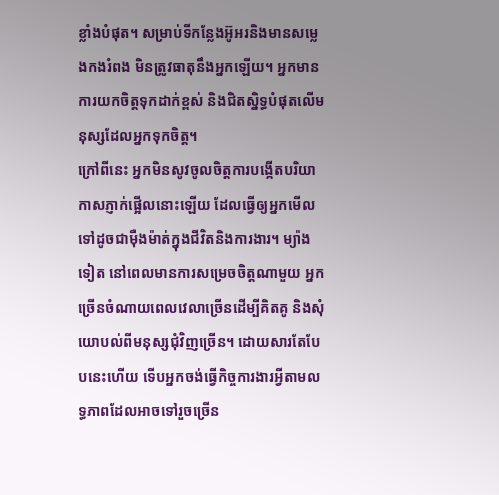ខ្លាំងបំផុត។ សម្រាប់ទីកន្លែងអ៊ូអរនិងមានសម្លេងកងរំពង មិនត្រូវធាតុនឹងអ្នកឡើយ។ អ្នកមានការយកចិត្តទុកដាក់ខ្ពស់ និងជិតស្និទ្ធបំផុតលើមនុស្សដែលអ្នកទុកចិត្ត។
ក្រៅពីនេះ អ្នកមិនសូវចូលចិត្តការបង្កើតបរិយាកាសភ្ញាក់ផ្អើលនោះឡើយ ដែលធ្វើឲ្យអ្នកមើលទៅដូចជាម៉ឺងម៉ាត់ក្នុងជីវិតនិងការងារ។ ម្យ៉ាងទៀត នៅពេលមានការសម្រេចចិត្តណាមួយ អ្នកច្រើនចំណាយពេលវេលាច្រើនដើម្បីគិតគូ និងសុំយោបល់ពីមនុស្សជុំវិញច្រើន។ ដោយសារតែបែបនេះហើយ ទើបអ្នកចង់ធ្វើកិច្ចការងារអ្វីតាមលទ្ធភាពដែលអាចទៅរួចច្រើន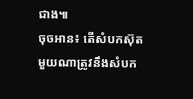ជាង៕
ចុចអាន៖ តើសំបកស៊ុតមួយណាត្រូវនឹងសំបក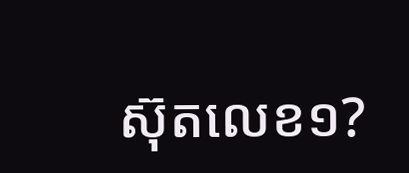ស៊ុតលេខ១?